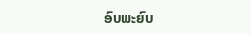ອົບພະຍົບ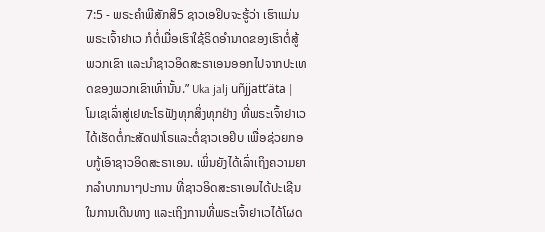7:5 - ພຣະຄຳພີສັກສິ5 ຊາວເອຢິບຈະຮູ້ວ່າ ເຮົາແມ່ນພຣະເຈົ້າຢາເວ ກໍຕໍ່ເມື່ອເຮົາໃຊ້ຣິດອຳນາດຂອງເຮົາຕໍ່ສູ້ພວກເຂົາ ແລະນຳຊາວອິດສະຣາເອນອອກໄປຈາກປະເທດຂອງພວກເຂົາເທົ່ານັ້ນ.” Uka jalj uñjjattʼäta |
ໂມເຊເລົ່າສູ່ເຢທະໂຣຟັງທຸກສິ່ງທຸກຢ່າງ ທີ່ພຣະເຈົ້າຢາເວໄດ້ເຮັດຕໍ່ກະສັດຟາໂຣແລະຕໍ່ຊາວເອຢິບ ເພື່ອຊ່ວຍກອບກູ້ເອົາຊາວອິດສະຣາເອນ. ເພິ່ນຍັງໄດ້ເລົ່າເຖິງຄວາມຍາກລຳບາກນາໆປະການ ທີ່ຊາວອິດສະຣາເອນໄດ້ປະເຊີນໃນການເດີນທາງ ແລະເຖິງການທີ່ພຣະເຈົ້າຢາເວໄດ້ໂຜດ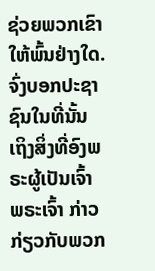ຊ່ວຍພວກເຂົາໃຫ້ພົ້ນຢ່າງໃດ.
ຈົ່ງບອກປະຊາຊົນໃນທີ່ນັ້ນ ເຖິງສິ່ງທີ່ອົງພຣະຜູ້ເປັນເຈົ້າ ພຣະເຈົ້າ ກ່າວກ່ຽວກັບພວກ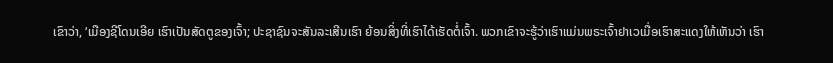ເຂົາວ່າ, ‘ເມືອງຊີໂດນເອີຍ ເຮົາເປັນສັດຕູຂອງເຈົ້າ; ປະຊາຊົນຈະສັນລະເສີນເຮົາ ຍ້ອນສິ່ງທີ່ເຮົາໄດ້ເຮັດຕໍ່ເຈົ້າ. ພວກເຂົາຈະຮູ້ວ່າເຮົາແມ່ນພຣະເຈົ້າຢາເວເມື່ອເຮົາສະແດງໃຫ້ເຫັນວ່າ ເຮົາ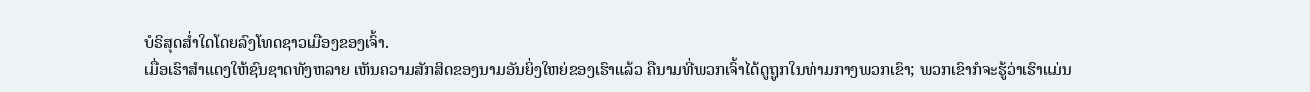ບໍຣິສຸດສໍ່າໃດໂດຍລົງໂທດຊາວເມືອງຂອງເຈົ້າ.
ເມື່ອເຮົາສຳແດງໃຫ້ຊົນຊາດທັງຫລາຍ ເຫັນຄວາມສັກສິດຂອງນາມອັນຍິ່ງໃຫຍ່ຂອງເຮົາແລ້ວ ຄືນາມທີ່ພວກເຈົ້າໄດ້ດູຖູກໃນທ່າມກາງພວກເຂົາ; ພວກເຂົາກໍຈະຮູ້ວ່າເຮົາແມ່ນ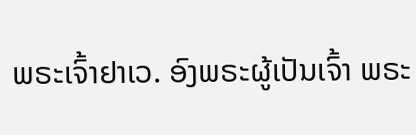ພຣະເຈົ້າຢາເວ. ອົງພຣະຜູ້ເປັນເຈົ້າ ພຣະ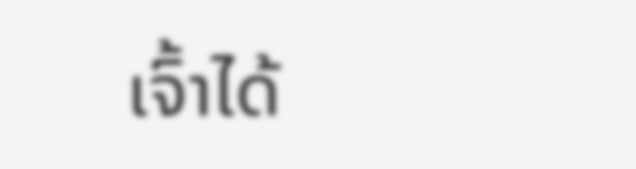ເຈົ້າໄດ້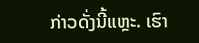ກ່າວດັ່ງນີ້ແຫຼະ. ເຮົາ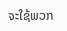ຈະໃຊ້ພວກ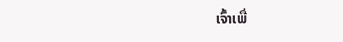ເຈົ້າເພື່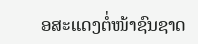ອສະແດງຕໍ່ໜ້າຊົນຊາດ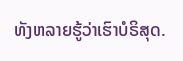ທັງຫລາຍຮູ້ວ່າເຮົາບໍຣິສຸດ.